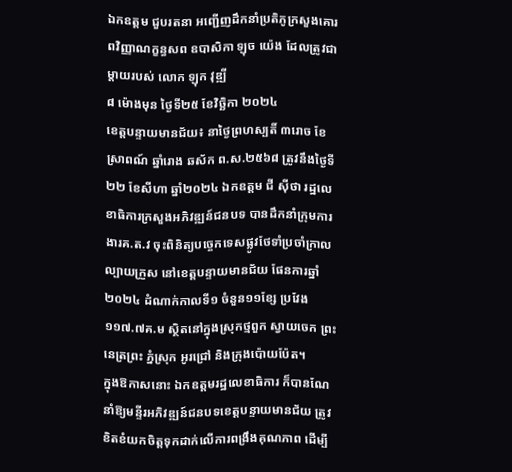ឯកឧត្ដម ជួបរតនា អញ្ជើញដឹកនាំប្រតិភូក្រសួងគោរពវិញ្ញាណក្ខន្ធសព ឧបាសិកា ឡុច យ៉េង ដែលត្រូវជាម្ដាយរបស់ លោក ឡុក វុឌ្ឍី
៨ ម៉ោងមុន ថ្ងៃទី២៥ ខែវិច្ឆិកា ២០២៤
ខេត្តបន្ទាយមានជ័យ៖ នាថ្ងៃព្រហស្បតិ៍ ៣រោច ខែស្រាពណ៍ ឆ្នាំរោង ឆស័ក ព.ស.២៥៦៨ ត្រូវនឹងថ្ងៃទី២២ ខែសីហា ឆ្នាំ២០២៤ ឯកឧត្តម ជី ស៊ីថា រដ្ឋលេខាធិការក្រសួងអភិវឌ្ឍន៍ជនបទ បានដឹកនាំក្រុមការងារគ.ត.វ ចុះពិនិត្យបច្ចេកទេសផ្លូវថែទាំប្រចាំក្រាលល្បាយក្រួស នៅខេត្តបន្ទាយមានជ័យ ផែនការឆ្នាំ២០២៤ ដំណាក់កាលទី១ ចំនួន១១ខ្សែ ប្រវែង១១៧.៧គ.ម ស្ថិតនៅក្នុងស្រុកថ្មពួក ស្វាយចេក ព្រះនេត្រព្រះ ភ្នំស្រុក អូរជ្រៅ និងក្រុងប៉ោយប៉ែត។
ក្នុងឱកាសនោះ ឯកឧត្តមរដ្ឋលេខាធិការ ក៏បានណែនាំឱ្យមន្ទីរអភិវឌ្ឍន៍ជនបទខេត្តបន្ទាយមានជ័យ ត្រូវខិតខំយកចិត្តទុកដាក់លើការពង្រឹងគុណភាព ដើម្បី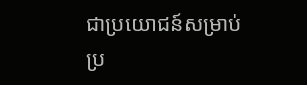ជាប្រយោជន៍សម្រាប់ប្រ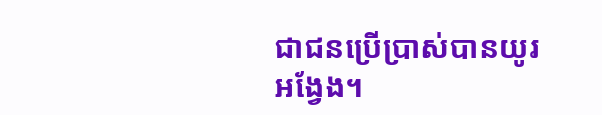ជាជនប្រើប្រាស់បានយូរអង្វែង។